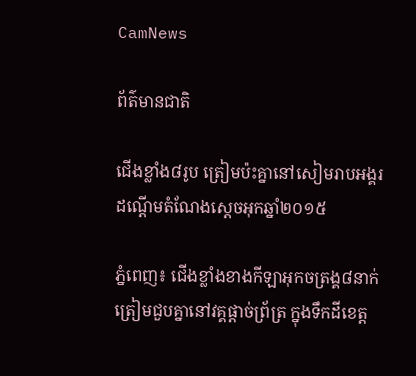CamNews

ព័ត៌មានជាតិ

ជើងខ្លាំង៨រូប ត្រៀមប៉ះគ្នានៅសៀមរាបអង្គរ ដណ្ដើមតំណែងស្ដេចអុកឆ្នាំ២០១៥

ភ្នំពេញ៖ ជើងខ្លាំងខាងកីឡាអុកចត្រង្គ៨នាក់ ត្រៀមជួបគ្នានៅវគ្គផ្តាច់ព្រ័ត្រ ក្នុងទឹកដីខេត្ត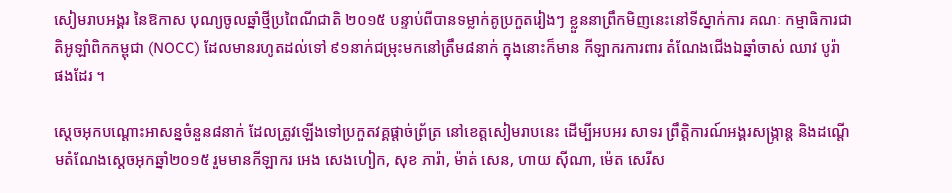សៀមរាបអង្គរ នៃឱកាស បុណ្យចូលឆ្នាំថ្មីប្រពៃណីជាតិ ២០១៥ បន្ទាប់ពីបានទម្លាក់គូប្រកួតរៀងៗ ខ្លួននាព្រឹកមិញនេះនៅទីស្នាក់ការ គណៈ កម្មាធិការជាតិអូឡាំពិកកម្ពុជា (NOCC) ដែលមានរហូតដល់ទៅ ៩១នាក់ជម្រុះមកនៅត្រឹម៨នាក់ ក្នុងនោះក៏មាន កីឡាករការពារ តំណែងជើងឯឆ្នាំចាស់ ឈាវ បូរ៉ា ផងដែរ ។

ស្ដេចអុកបណ្ដោះអាសន្នចំនួន៨នាក់ ដែលត្រូវឡើងទៅប្រកួតវគ្គផ្ដាច់ព្រ័ត្រ នៅខេត្តសៀមរាបនេះ ដើម្បីអបអរ សាទរ ព្រឹត្តិការណ៍អង្គរសង្ក្រាន្ដ និងដណ្ដើមតំណែងស្ដេចអុកឆ្នាំ២០១៥ រួមមានកីឡាករ អេង សេងហៀក, សុខ ភារ៉ា, ម៉ាត់ សេន, ហាយ ស៊ីណា, ម៉េត សេរីស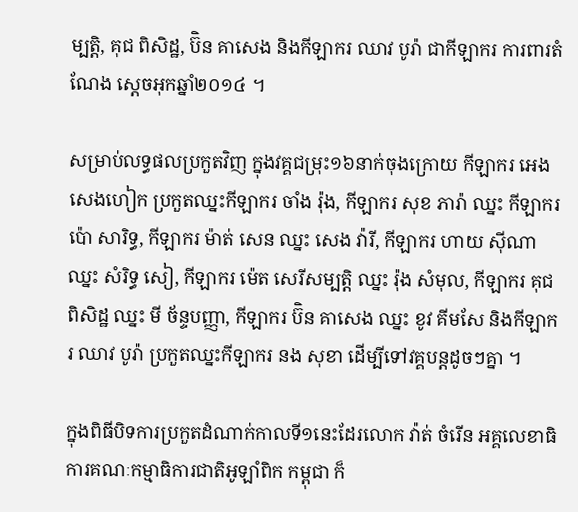ម្បត្តិ, គុជ ពិសិដ្ឋ, ប៊ិន គាសេង និងកីឡាករ ឈាវ បូរ៉ា ជាកីឡាករ ការពារតំណែង ស្ដេចអុកឆ្នាំ២០១៤ ។

សម្រាប់លទ្ធផលប្រកួតវិញ ក្នុងវគ្គជម្រុះ១៦នាក់ចុងក្រោយ កីឡាករ អេង សេងហៀក ប្រកួតឈ្នះកីឡាករ ចាំង រ៉ុង, កីឡាករ សុខ ភារ៉ា ឈ្នះ កីឡាករ ប៉ោ សារិទ្ធ, កីឡាករ ម៉ាត់ សេន ឈ្នះ សេង វ៉ារី, កីឡាករ ហាយ ស៊ីណា ឈ្នះ សំរិទ្ធ សៀ, កីឡាករ ម៉េត សេរីសម្បត្តិ ឈ្នះ រ៉ុង សំមុល, កីឡាករ គុជ ពិសិដ្ឋ ឈ្នះ មី ច័ន្ទបញ្ញា, កីឡាករ ប៊ិន គាសេង ឈ្នះ ខូវ គីមសែ និងកីឡាករ ឈាវ បូរ៉ា ប្រកួតឈ្នះកីឡាករ នង សុខា ដើម្បីទៅវគ្គបន្ដដូចៗគ្នា ។

ក្នុងពិធីបិទការប្រកួតដំណាក់កាលទី១នេះដែរលោក វ៉ាត់ ចំរើន អគ្គលេខាធិការគណៈកម្មាធិការជាតិអូឡាំពិក កម្ពុជា ក៏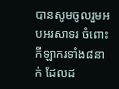បានសូមចូលរួមអបអរសាទរ ចំពោះកីឡាករទាំង៨នាក់ ដែលដ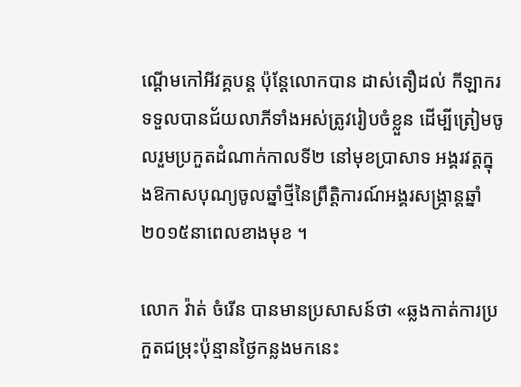ណ្ដើមកៅអីវគ្គបន្ដ ប៉ុន្ដែលោកបាន ដាស់តឿដល់ កីឡាករទទួលបានជ័យលាភីទាំងអស់ត្រូវរៀបចំខ្លួន ដើម្បីត្រៀមចូលរួមប្រកួតដំណាក់កាលទី២ នៅមុខប្រាសាទ អង្គរវត្តក្នុងឱកាសបុណ្យចូលឆ្នាំថ្មីនៃព្រឹត្តិការណ៍អង្គរសង្ក្រាន្ដឆ្នាំ២០១៥នាពេលខាងមុខ ។

លោក វ៉ាត់ ចំរើន បានមានប្រសាសន៍ថា «ឆ្លងកាត់ការប្រកួតជម្រុះប៉ុន្មានថ្ងៃកន្លងមកនេះ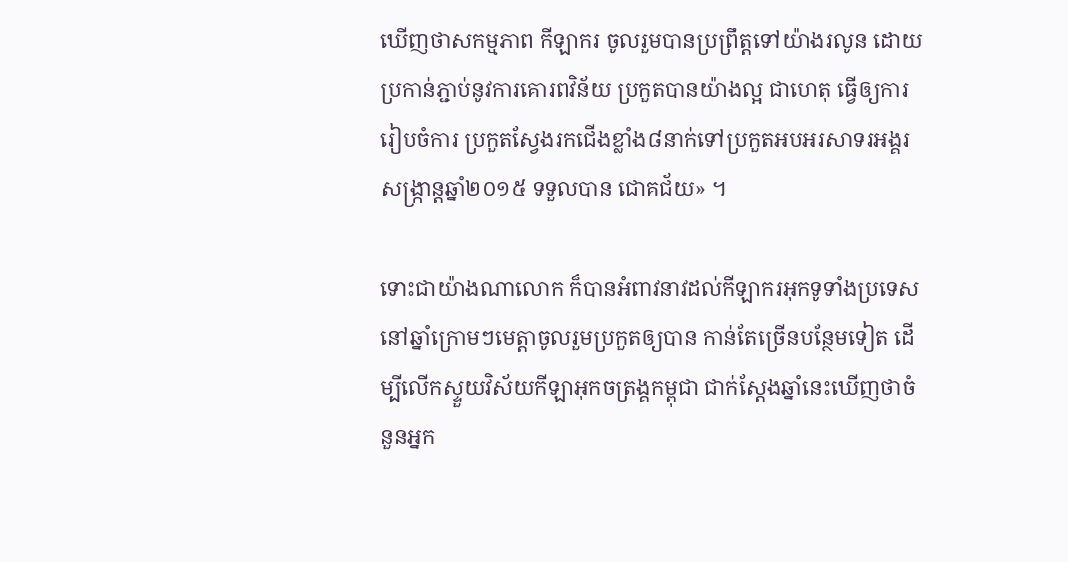ឃើញថាសកម្មភាព កីឡាករ ចូលរួមបានប្រព្រឹត្តទៅយ៉ាងរលូន ដោយប្រកាន់ភ្ជាប់នូវការគោរពវិន័យ ប្រកួតបានយ៉ាងល្អ ជាហេតុ ធ្វើឲ្យការរៀបចំការ ប្រកួតស្វែងរកជើងខ្លាំង៨នាក់ទៅប្រកួតអបអរសាទរអង្គរសង្រ្កាន្ដឆ្នាំ២០១៥ ទទួលបាន ជោគជ័យ» ។

ទោះជាយ៉ាងណាលោក ក៏បានអំពាវនាវដល់កីឡាករអុកទូទាំងប្រទេស នៅឆ្នាំក្រោមៗមេត្តាចូលរួមប្រកួតឲ្យបាន កាន់តែច្រើនបន្ថែមទៀត ដើម្បីលើកស្ទួយវិស័យកីឡាអុកចត្រង្គកម្ពុជា ជាក់ស្ដែងឆ្នាំនេះឃើញថាចំនួនអ្នក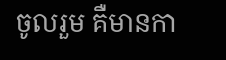ចូលរួម គឺមានកា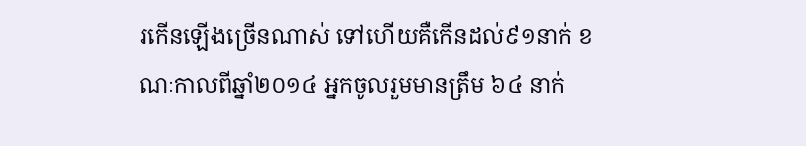រកើនឡើងច្រើនណាស់ ទៅហើយគឺកើនដល់៩១នាក់ ខណៈកាលពីឆ្នាំ២០១៤ អ្នកចូលរួមមានត្រឹម ៦៤ នាក់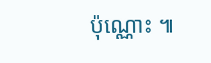ប៉ុណ្ណោះ ៕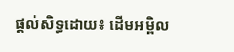ផ្ដល់សិទ្ធដោយ៖ ដើមអម្ពិល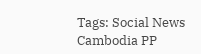Tags: Social News Cambodia PP